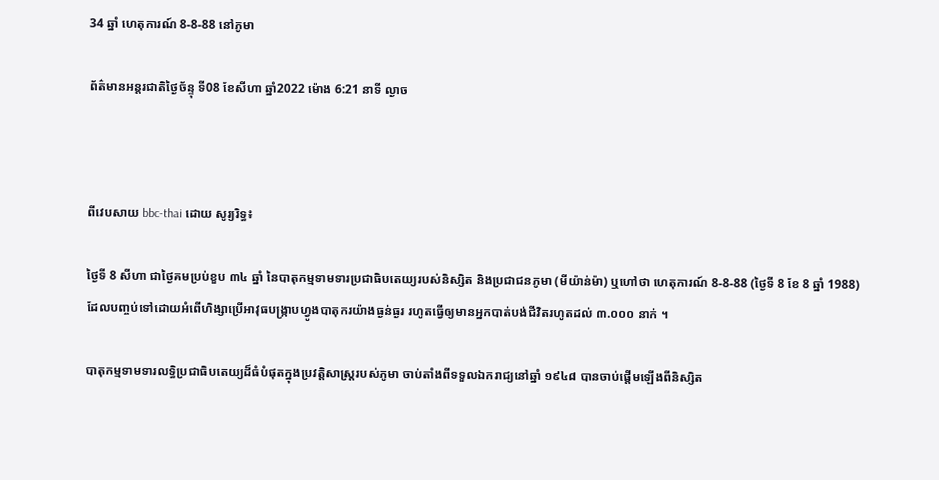34 ឆ្នាំ ហេតុការណ៍ 8-8-88 នៅភូមា

ព័ត៌មានអន្តរជាតិថ្ងៃច័ន្ទុ ទី08 ខែសីហា ឆ្នាំ2022 ម៉ោង 6:21 នាទី ល្ងាច



ពីវេបសាយ bbc-thai ដោយ សូរ្យរិទ្ធ៖

ថ្ងៃទី 8 សីហា ជាថ្ងៃគមប្រប់ខួប ៣៤ ឆ្នាំ នៃបាតុកម្មទាមទារប្រជាធិបតេយ្យរបស់និស្សិត និងប្រជាជនភូមា (មីយ៉ាន់ម៉ា) ឬហៅថា ហេតុការណ៍ 8-8-88 (ថ្ងៃទី 8 ខែ 8 ឆ្នាំ 1988) ដែលបញ្ចប់ទៅដោយអំពើហិង្សាប្រើអាវុធបង្រ្កាបហ្វូងបាតុករយ៉ាងធ្ងន់ធ្ងរ រហូតធ្វើឲ្យមានអ្នកបាត់បង់ជីវិតរហូតដល់ ៣.០០០ នាក់ ។

បាតុកម្មទាមទារលទ្ធិប្រជាធិបតេយ្យដ៏ធំបំផុតក្នុងប្រវត្តិសាស្ត្ររបស់ភូមា ចាប់តាំងពីទទួលឯករាជ្យនៅឆ្នាំ ១៩៤៨ បានចាប់ផ្តើមឡើងពីនិស្សិត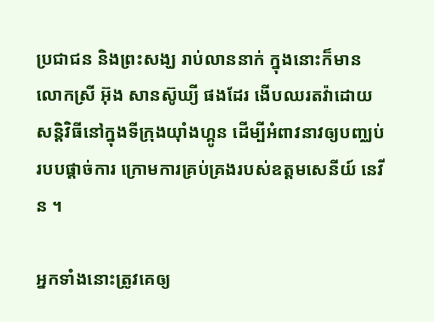ប្រជាជន និងព្រះសង្ឃ រាប់លាននាក់ ក្នុងនោះក៏មានលោកស្រី អ៊ុង សានស៊ូឃ្យី ផងដែរ ងើបឈរតវ៉ាដោយសន្តិវិធីនៅក្នុងទីក្រុងយ៉ាំងហ្គូន ដើម្បីអំពាវនាវឲ្យបញ្ឈប់របបផ្តាច់ការ ក្រោមការគ្រប់គ្រងរបស់ឧត្តមសេនីយ៍ នេវីន ។

អ្នកទាំងនោះត្រូវគេឲ្យ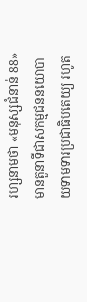រហ្សនាមថា «មនុស្សជំនាន់ 88» មានតួនាទីជាសកម្មជននយោបាយទាមទារប្រជាធិបតេយ្យ រហូត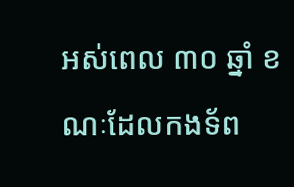អស់ពេល ៣០ ឆ្នាំ ខណៈដែលកងទ័ព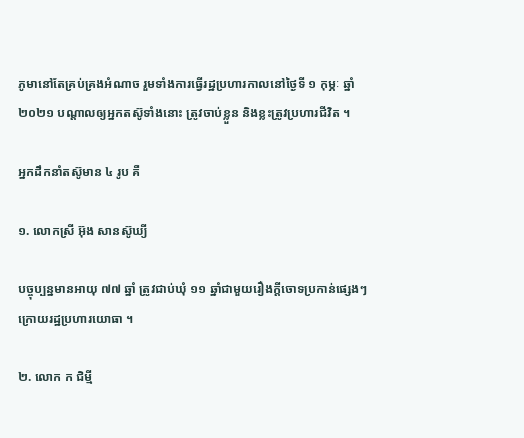ភូមានៅតែគ្រប់គ្រងអំណាច រួមទាំងការធ្វើរដ្ឋប្រហារកាលនៅថ្ងៃទី ១ កុម្ភៈ ឆ្នាំ ២០២១ បណ្តាលឲ្យអ្នកតស៊ូទាំងនោះ ត្រូវចាប់ខ្លួន និងខ្លះត្រូវប្រហារជីវិត ។

អ្នកដឹកនាំតស៊ូមាន ៤ រូប គឺ

១. លោកស្រី អ៊ុង សានស៊ូឃ្យី

បច្ចុប្បន្នមានអាយុ ៧៧ ឆ្នាំ ត្រូវជាប់ឃុំ ១១ ឆ្នាំជាមួយរឿងក្តីចោទប្រកាន់ផ្សេងៗ ក្រោយរដ្ឋប្រហារយោធា ។

២. លោក ក ជិម្មី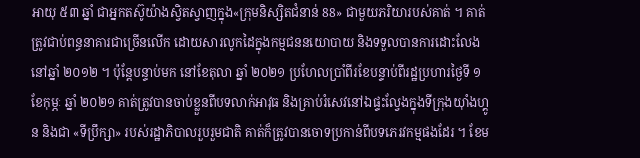អាយុ ៥៣ ឆ្នាំ ជាអ្នកតស៊ូយ៉ាងស្វិតស្វាញក្នុង«ក្រុមនិស្សិតជំនាន់ 88» ជាមួយភរិយារបស់គាត់ ។ គាត់ត្រូវជាប់ពន្ធនាគារជាច្រើនលើក ដោយសារលូកដៃក្នុងកម្មជននយោបាយ និងទទួលបានការដោះលែងនៅឆ្នាំ ២០១២ ។ ប៉ុន្តែបន្ទាប់មក នៅខែតុលា ឆ្នាំ ២០២១ ប្រហែលប្រាំពីរខែបន្ទាប់ពីរដ្ឋប្រហារថ្ងៃទី ១ ខែកុម្ភៈ ឆ្នាំ ២០២១ គាត់ត្រូវបានចាប់ខ្លួនពីបទលាក់អាវុធ និងគ្រាប់រំសេវនៅឯផ្ទះល្វែងក្នុងទីក្រុងយ៉ាំងហ្គូន និងជា «ទីប្រឹក្សា» របស់រដ្ឋាភិបាលរួបរួមជាតិ គាត់ក៏ត្រូវបានចោទប្រកាន់ពីបទភេរវកម្មផងដែរ ។ ខែម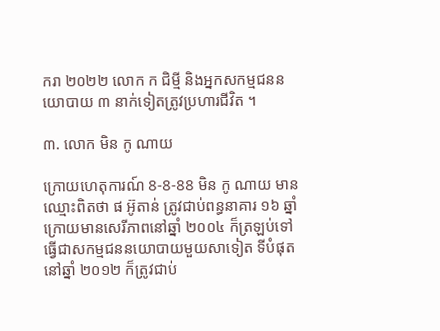ករា ២០២២ លោក ក ជិម្មី និងអ្នកសកម្មជននយោបាយ ៣ នាក់ទៀតត្រូវប្រហារជីវិត ។

៣. លោក មិន កូ ណាយ

ក្រោយហេតុការណ៍ 8-8-88 មិន កូ ណាយ មានឈ្មោះពិតថា ផ អ៊ូតាន់ ត្រូវជាប់ពន្ធនាគារ ១៦ ឆ្នាំក្រោយមានសេរីភាពនៅឆ្នាំ ២០០៤ ក៏ត្រឡប់ទៅធ្វើជាសកម្មជននយោបាយមួយសាទៀត ទីបំផុតនៅឆ្នាំ ២០១២ ក៏ត្រូវជាប់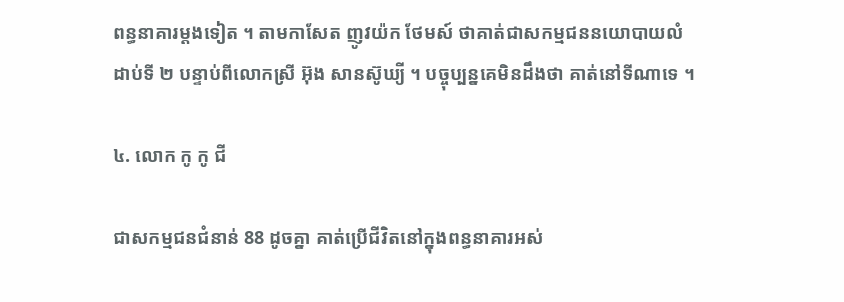ពន្ធនាគារម្តងទៀត ។ តាមកាសែត ញូវយ៉ក ថែមស៍ ថាគាត់ជាសកម្មជននយោបាយលំដាប់ទី ២ បន្ទាប់ពីលោកស្រី អ៊ុង សានស៊ូឃ្យី ។ បច្ចុប្បន្នគេមិនដឹងថា គាត់នៅទីណាទេ ។

៤. លោក កូ កូ ជី

ជាសកម្មជនជំនាន់ 88 ដូចគ្នា គាត់ប្រើជីវិតនៅក្នុងពន្ធនាគារអស់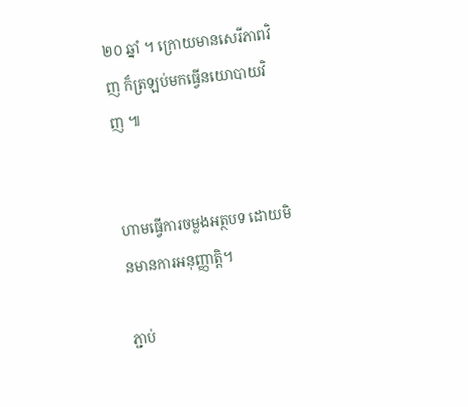២០ ឆ្នាំ ។ ក្រោយមានសេរីភាពវិញ ក៏ត្រឡប់មកធ្វើនយោបាយវិញ ៕


ហាមធ្វើការចម្លងអត្ថបទ ដោយមិនមានការអនុញ្ញាត្តិ។

ភ្ជាប់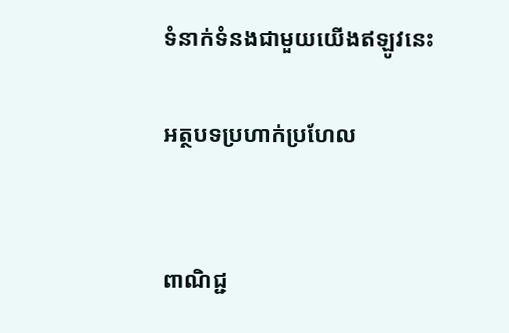ទំនាក់ទំនងជាមួយយើងឥឡូវនេះ

អត្ថបទប្រហាក់ប្រហែល


ពាណិជ្ជ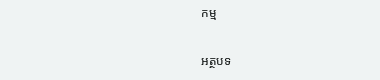កម្ម

អត្ថបទ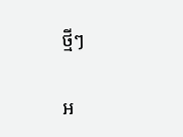ថ្មីៗ

អ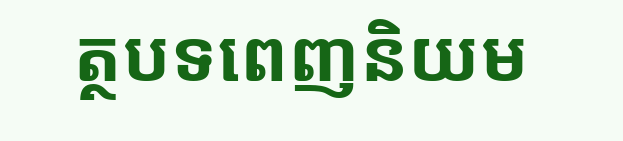ត្ថបទពេញនិយម